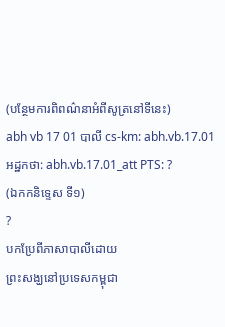(បន្ថែមការពិពណ៌នាអំពីសូត្រនៅទីនេះ)
abh vb 17 01 បាលី cs-km: abh.vb.17.01 អដ្ឋកថា: abh.vb.17.01_att PTS: ?
(ឯកកនិទ្ទេស ទី១)
?
បកប្រែពីភាសាបាលីដោយ
ព្រះសង្ឃនៅប្រទេសកម្ពុជា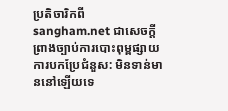ប្រតិចារិកពី sangham.net ជាសេចក្តីព្រាងច្បាប់ការបោះពុម្ពផ្សាយ
ការបកប្រែជំនួស: មិនទាន់មាននៅឡើយទេ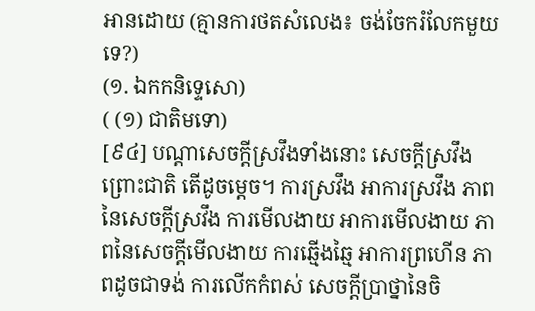អានដោយ (គ្មានការថតសំលេង៖ ចង់ចែករំលែកមួយទេ?)
(១. ឯកកនិទ្ទេសោ)
( (១) ជាតិមទោ)
[៩៤] បណ្តាសេចក្តីស្រវឹងទាំងនោះ សេចក្តីស្រវឹងព្រោះជាតិ តើដូចម្តេច។ ការស្រវឹង អាការស្រវឹង ភាពនៃសេចក្តីស្រវឹង ការមើលងាយ អាការមើលងាយ ភាពនៃសេចក្តីមើលងាយ ការឆ្មើងឆ្មៃ អាការព្រហើន ភាពដូចជាទង់ ការលើកកំពស់ សេចក្តីប្រាថ្នានៃចិ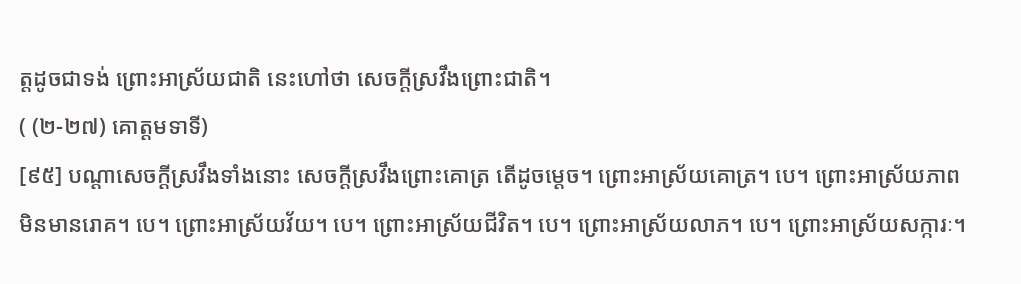ត្តដូចជាទង់ ព្រោះអាស្រ័យជាតិ នេះហៅថា សេចក្តីស្រវឹងព្រោះជាតិ។
( (២-២៧) គោត្តមទាទី)
[៩៥] បណ្តាសេចក្តីស្រវឹងទាំងនោះ សេចក្តីស្រវឹងព្រោះគោត្រ តើដូចម្តេច។ ព្រោះអាស្រ័យគោត្រ។ បេ។ ព្រោះអាស្រ័យភាពមិនមានរោគ។ បេ។ ព្រោះអាស្រ័យវ័យ។ បេ។ ព្រោះអាស្រ័យជីវិត។ បេ។ ព្រោះអាស្រ័យលាភ។ បេ។ ព្រោះអាស្រ័យសក្ការៈ។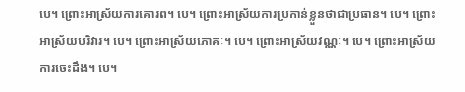បេ។ ព្រោះអាស្រ័យការគោរព។ បេ។ ព្រោះអាស្រ័យការប្រកាន់ខ្លួនថាជាប្រធាន។ បេ។ ព្រោះអាស្រ័យបរិវារ។ បេ។ ព្រោះអាស្រ័យភោគៈ។ បេ។ ព្រោះអាស្រ័យវណ្ណៈ។ បេ។ ព្រោះអាស្រ័យការចេះដឹង។ បេ។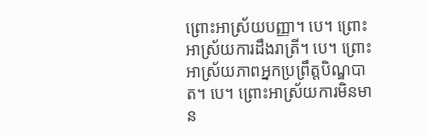ព្រោះអាស្រ័យបញ្ញា។ បេ។ ព្រោះអាស្រ័យការដឹងរាត្រី។ បេ។ ព្រោះអាស្រ័យភាពអ្នកប្រព្រឹត្តបិណ្ឌបាត។ បេ។ ព្រោះអាស្រ័យការមិនមាន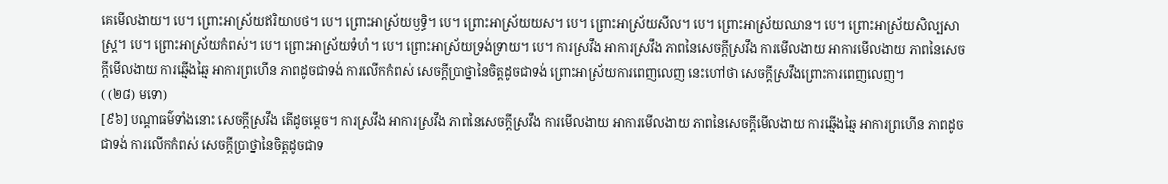គេមើលងាយ។ បេ។ ព្រោះអាស្រ័យឥរិយាបថ។ បេ។ ព្រោះអាស្រ័យឫទ្ធិ។ បេ។ ព្រោះអាស្រ័យយស។ បេ។ ព្រោះអាស្រ័យសីល។ បេ។ ព្រោះអាស្រ័យឈាន។ បេ។ ព្រោះអាស្រ័យសិល្បសាស្រ្ត។ បេ។ ព្រោះអាស្រ័យកំពស់។ បេ។ ព្រោះអាស្រ័យទំហំ។ បេ។ ព្រោះអាស្រ័យទ្រង់ទ្រាយ។ បេ។ ការស្រវឹង អាការស្រវឹង ភាពនៃសេចក្តីស្រវឹង ការមើលងាយ អាការមើលងាយ ភាពនៃសេចក្តីមើលងាយ ការឆ្មើងឆ្មៃ អាការព្រហើន ភាពដូចជាទង់ ការលើកកំពស់ សេចក្តីប្រាថ្នានៃចិត្តដូចជាទង់ ព្រោះអាស្រ័យការពេញលេញ នេះហៅថា សេចក្តីស្រវឹងព្រោះការពេញលេញ។
( (២៨) មទោ)
[៩៦] បណ្តាធម៌ទាំងនោះ សេចក្តីស្រវឹង តើដូចម្តេច។ ការស្រវឹង អាការស្រវឹង ភាពនៃសេចក្តីស្រវឹង ការមើលងាយ អាការមើលងាយ ភាពនៃសេចក្តីមើលងាយ ការឆ្មើងឆ្មៃ អាការព្រហើន ភាពដូចជាទង់ ការលើកកំពស់ សេចក្តីប្រាថ្នានៃចិត្តដូចជាទ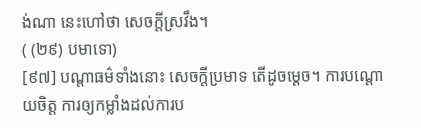ង់ណា នេះហៅថា សេចក្តីស្រវឹង។
( (២៩) បមាទោ)
[៩៧] បណ្តាធម៌ទាំងនោះ សេចក្តីប្រមាទ តើដូចម្តេច។ ការបណ្តោយចិត្ត ការឲ្យកម្លាំងដល់ការប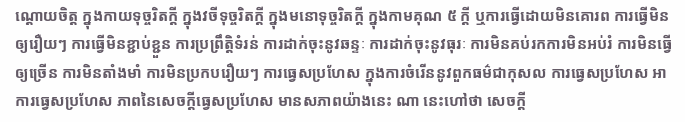ណ្តោយចិត្ត ក្នុងកាយទុច្ចរិតក្តី ក្នុងវចីទុច្ចរិតក្តី ក្នុងមនោទុច្ចរិតក្តី ក្នុងកាមគុណ ៥ ក្តី ឬការធ្វើដោយមិនគោរព ការធ្វើមិនឲ្យរឿយៗ ការធ្វើមិនខ្ជាប់ខ្ជួន ការប្រព្រឹត្តិទំរន់ ការដាក់ចុះនូវឆន្ទៈ ការដាក់ចុះនូវធុរៈ ការមិនគប់រកការមិនអប់រំ ការមិនធ្វើឲ្យច្រើន ការមិនតាំងមាំ ការមិនប្រកបរឿយៗ ការធ្វេសប្រហែស ក្នុងការចំរើននូវពួកធម៌ជាកុសល ការធ្វេសប្រហែស អាការធ្វេសប្រហែស ភាពនៃសេចក្តីធ្វេសប្រហែស មានសភាពយ៉ាងនេះ ណា នេះហៅថា សេចក្តី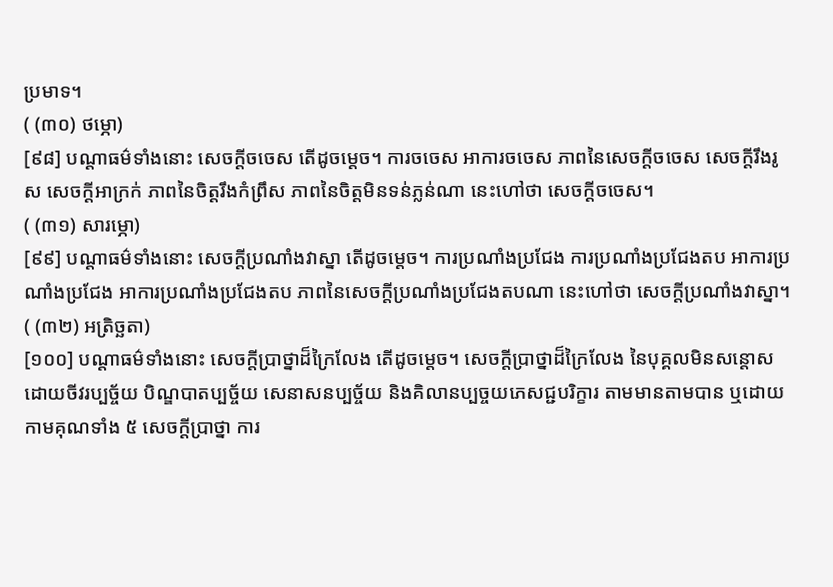ប្រមាទ។
( (៣០) ថម្ភោ)
[៩៨] បណ្តាធម៌ទាំងនោះ សេចក្តីចចេស តើដូចម្តេច។ ការចចេស អាការចចេស ភាពនៃសេចក្តីចចេស សេចក្តីរឹងរូស សេចក្តីអាក្រក់ ភាពនៃចិត្តរឹងកំព្រឹស ភាពនៃចិត្តមិនទន់ភ្លន់ណា នេះហៅថា សេចក្តីចចេស។
( (៣១) សារម្ភោ)
[៩៩] បណ្តាធម៌ទាំងនោះ សេចក្តីប្រណាំងវាស្នា តើដូចម្តេច។ ការប្រណាំងប្រជែង ការប្រណាំងប្រជែងតប អាការប្រណាំងប្រជែង អាការប្រណាំងប្រជែងតប ភាពនៃសេចក្តីប្រណាំងប្រជែងតបណា នេះហៅថា សេចក្តីប្រណាំងវាស្នា។
( (៣២) អត្រិច្ឆតា)
[១០០] បណ្តាធម៌ទាំងនោះ សេចក្តីប្រាថ្នាដ៏ក្រៃលែង តើដូចម្តេច។ សេចក្តីប្រាថ្នាដ៏ក្រៃលែង នៃបុគ្គលមិនសន្តោស ដោយចីវរប្បច្ច័យ បិណ្ឌបាតប្បច្ច័យ សេនាសនប្បច្ច័យ និងគិលានប្បច្ចយភេសជ្ជបរិក្ខារ តាមមានតាមបាន ឬដោយកាមគុណទាំង ៥ សេចក្តីប្រាថ្នា ការ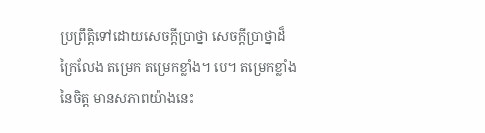ប្រព្រឹត្តិទៅដោយសេចក្តីប្រាថ្នា សេចក្តីប្រាថ្នាដ៏ក្រៃលែង តម្រេក តម្រេកខ្លាំង។ បេ។ តម្រេកខ្លាំងនៃចិត្ត មានសភាពយ៉ាងនេះ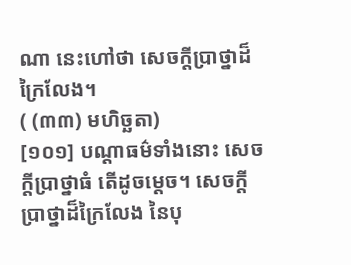ណា នេះហៅថា សេចក្តីប្រាថ្នាដ៏ក្រៃលែង។
( (៣៣) មហិច្ឆតា)
[១០១] បណ្តាធម៌ទាំងនោះ សេចក្តីប្រាថ្នាធំ តើដូចម្តេច។ សេចក្តីប្រាថ្នាដ៏ក្រៃលែង នៃបុ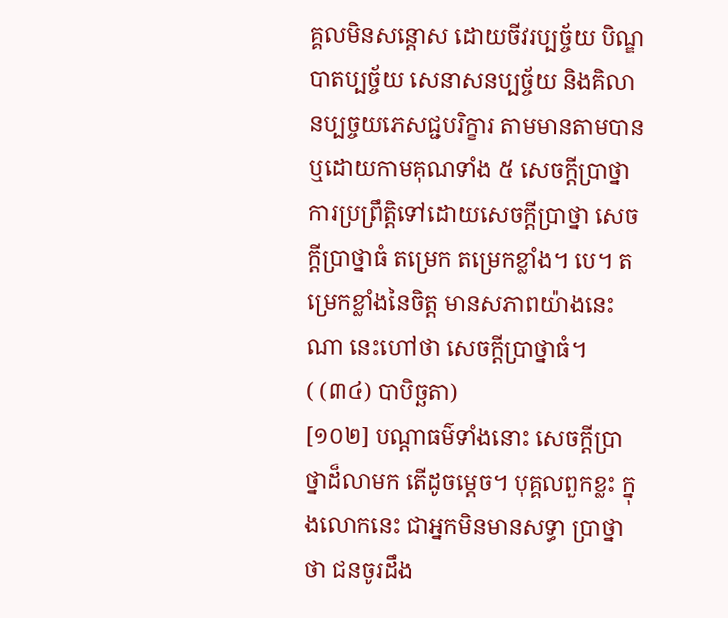គ្គលមិនសន្តោស ដោយចីវរប្បច្ច័យ បិណ្ឌបាតប្បច្ច័យ សេនាសនប្បច្ច័យ និងគិលានប្បច្ចយភេសជ្ជបរិក្ខារ តាមមានតាមបាន ឬដោយកាមគុណទាំង ៥ សេចក្តីប្រាថ្នា ការប្រព្រឹត្តិទៅដោយសេចក្តីប្រាថ្នា សេចក្តីប្រាថ្នាធំ តម្រេក តម្រេកខ្លាំង។ បេ។ តម្រេកខ្លាំងនៃចិត្ត មានសភាពយ៉ាងនេះ ណា នេះហៅថា សេចក្តីប្រាថ្នាធំ។
( (៣៤) បាបិច្ឆតា)
[១០២] បណ្តាធម៌ទាំងនោះ សេចក្តីប្រាថ្នាដ៏លាមក តើដូចម្តេច។ បុគ្គលពួកខ្លះ ក្នុងលោកនេះ ជាអ្នកមិនមានសទ្ធា ប្រាថ្នាថា ជនចូរដឹង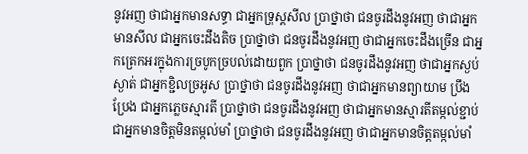នូវអញ ថាជាអ្នកមានសទ្ធា ជាអ្នកទ្រុស្តសីល ប្រាថ្នាថា ជនចូរដឹងនូវអញ ថាជាអ្នកមានសីល ជាអ្នកចេះដឹងតិច ប្រាថ្នាថា ជនចូរដឹងនូវអញ ថាជាអ្នកចេះដឹងច្រើន ជាអ្នកត្រេកអរក្នុងការច្របូកច្របល់ដោយពួក ប្រាថ្នាថា ជនចូរដឹងនូវអញ ថាជាអ្នកស្ងប់ស្ងាត់ ជាអ្នកខ្ជិលច្រអូស ប្រាថ្នាថា ជនចូរដឹងនូវអញ ថាជាអ្នកមានព្យាយាម ប្រឹងប្រែង ជាអ្នកភ្លេចស្មារតី ប្រាថ្នាថា ជនចូរដឹងនូវអញ ថាជាអ្នកមានស្មារតីតម្កល់ខ្ជាប់ ជាអ្នកមានចិត្តមិនតម្កល់មាំ ប្រាថ្នាថា ជនចូរដឹងនូវអញ ថាជាអ្នកមានចិត្តតម្កល់មាំ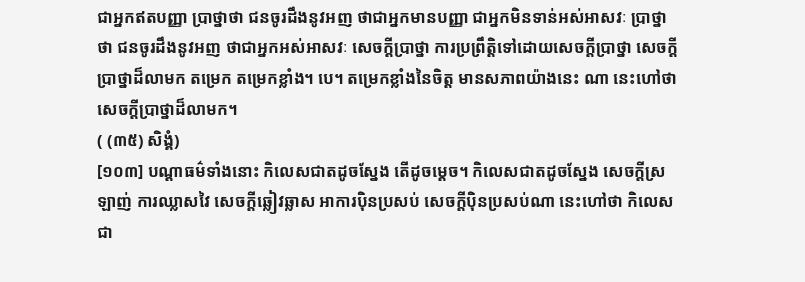ជាអ្នកឥតបញ្ញា ប្រាថ្នាថា ជនចូរដឹងនូវអញ ថាជាអ្នកមានបញ្ញា ជាអ្នកមិនទាន់អស់អាសវៈ ប្រាថ្នាថា ជនចូរដឹងនូវអញ ថាជាអ្នកអស់អាសវៈ សេចក្តីប្រាថ្នា ការប្រព្រឹត្តិទៅដោយសេចក្តីប្រាថ្នា សេចក្តីប្រាថ្នាដ៏លាមក តម្រេក តម្រេកខ្លាំង។ បេ។ តម្រេកខ្លាំងនៃចិត្ត មានសភាពយ៉ាងនេះ ណា នេះហៅថា សេចក្តីប្រាថ្នាដ៏លាមក។
( (៣៥) សិង្គំ)
[១០៣] បណ្តាធម៌ទាំងនោះ កិលេសជាតដូចស្នែង តើដូចម្តេច។ កិលេសជាតដូចស្នែង សេចក្តីស្រឡាញ់ ការឈ្លាសវៃ សេចក្តីឆ្លៀវឆ្លាស អាការប៉ិនប្រសប់ សេចក្តីប៉ិនប្រសប់ណា នេះហៅថា កិលេសជា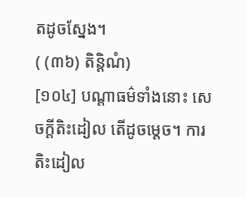តដូចស្នែង។
( (៣៦) តិន្តិណំ)
[១០៤] បណ្តាធម៌ទាំងនោះ សេចក្តីតិះដៀល តើដូចម្តេច។ ការតិះដៀល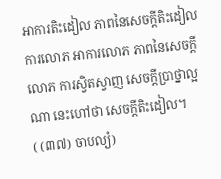អាការតិះដៀល ភាពនៃសេចក្តីតិះដៀល ការលោភ អាការលោភ ភាពនៃសេចក្តីលោភ ការស្វិតស្វាញ សេចក្តីប្រាថ្នាល្អ ណា នេះហៅថា សេចក្តីតិះដៀល។
( (៣៧) ចាបល្យំ)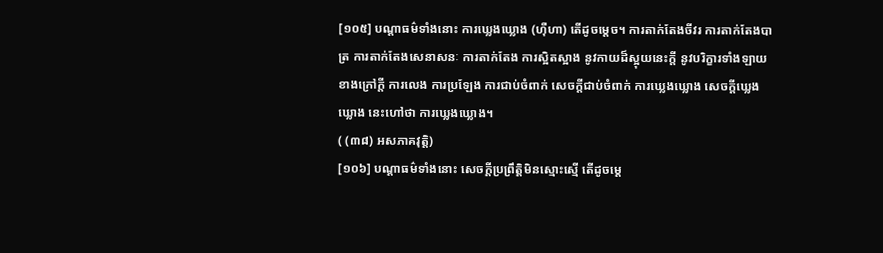[១០៥] បណ្តាធម៌ទាំងនោះ ការឃ្លេងឃ្លោង (ហ៊ឺហា) តើដូចម្តេច។ ការតាក់តែងចីវរ ការតាក់តែងបាត្រ ការតាក់តែងសេនាសនៈ ការតាក់តែង ការស្អិតស្អាង នូវកាយដ៏ស្អុយនេះក្តី នូវបរិក្ខារទាំងឡាយខាងក្រៅក្តី ការលេង ការប្រឡែង ការជាប់ចំពាក់ សេចក្តីជាប់ចំពាក់ ការឃ្លេងឃ្លោង សេចក្តីឃ្លេងឃ្លោង នេះហៅថា ការឃ្លេងឃ្លោង។
( (៣៨) អសភាគវុត្តិ)
[១០៦] បណ្តាធម៌ទាំងនោះ សេចក្តីប្រព្រឹត្តិមិនស្មោះស្មើ តើដូចម្តេ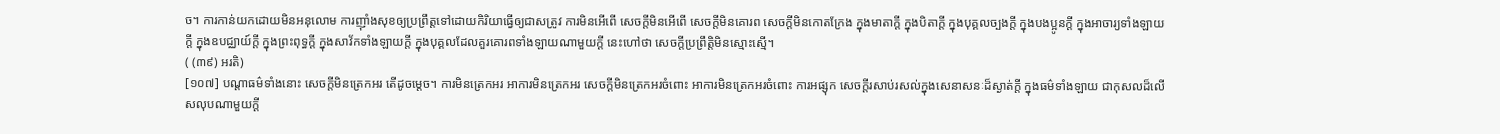ច។ ការកាន់យកដោយមិនអនុលោម ការញ៉ាំងសុខឲ្យប្រព្រឹត្តទៅដោយកិរិយាធ្វើឲ្យជាសត្រូវ ការមិនអើពើ សេចក្តីមិនអើពើ សេចក្តីមិនគោរព សេចក្តីមិនកោតក្រែង ក្នុងមាតាក្តី ក្នុងបិតាក្តី ក្នុងបុគ្គលច្បងក្តី ក្នុងបងប្អូនក្តី ក្នុងអាចារ្យទាំងឡាយក្តី ក្នុងឧបជ្ឈាយ៍ក្តី ក្នុងព្រះពុទ្ធក្តី ក្នុងសាវ័កទាំងឡាយក្តី ក្នុងបុគ្គលដែលគួរគោរពទាំងឡាយណាមួយក្តី នេះហៅថា សេចក្តីប្រព្រឹត្តិមិនស្មោះស្មើ។
( (៣៩) អរតិ)
[១០៧] បណ្តាធម៌ទាំងនោះ សេចក្តីមិនត្រេកអរ តើដូចម្តេច។ ការមិនត្រេកអរ អាការមិនត្រេកអរ សេចក្តីមិនត្រេកអរចំពោះ អាការមិនត្រេកអរចំពោះ ការអផ្សុក សេចក្តីរសាប់រសល់ក្នុងសេនាសនៈដ៏ស្ងាត់ក្តី ក្នុងធម៌ទាំងឡាយ ជាកុសលដ៏លើសលុបណាមួយក្តី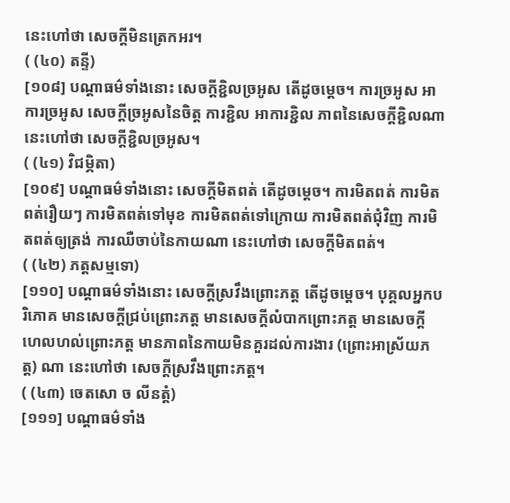នេះហៅថា សេចក្តីមិនត្រេកអរ។
( (៤០) តន្ទី)
[១០៨] បណ្តាធម៌ទាំងនោះ សេចក្តីខ្ជិលច្រអូស តើដូចម្តេច។ ការច្រអូស អាការច្រអូស សេចក្តីច្រអូសនៃចិត្ត ការខ្ជិល អាការខ្ជិល ភាពនៃសេចក្តីខ្ជិលណា នេះហៅថា សេចក្តីខ្ជិលច្រអូស។
( (៤១) វិជម្ភិតា)
[១០៩] បណ្តាធម៌ទាំងនោះ សេចក្តីមិតពត់ តើដូចម្តេច។ ការមិតពត់ ការមិតពត់រឿយៗ ការមិតពត់ទៅមុខ ការមិតពត់ទៅក្រោយ ការមិតពត់ជុំវិញ ការមិតពត់ឲ្យត្រង់ ការឈឺចាប់នៃកាយណា នេះហៅថា សេចក្តីមិតពត់។
( (៤២) ភត្តសម្មទោ)
[១១០] បណ្តាធម៌ទាំងនោះ សេចក្តីស្រវឹងព្រោះភត្ត តើដូចម្តេច។ បុគ្គលអ្នកបរិភោគ មានសេចក្តីជ្រប់ព្រោះភត្ត មានសេចក្តីលំបាកព្រោះភត្ត មានសេចក្តីហេលហល់ព្រោះភត្ត មានភាពនៃកាយមិនគួរដល់ការងារ (ព្រោះអាស្រ័យភត្ត) ណា នេះហៅថា សេចក្តីស្រវឹងព្រោះភត្ត។
( (៤៣) ចេតសោ ច លីនត្តំ)
[១១១] បណ្តាធម៌ទាំង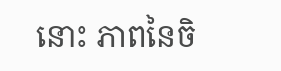នោះ ភាពនៃចិ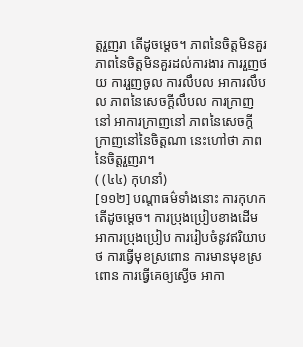ត្តរួញរា តើដូចម្តេច។ ភាពនៃចិត្តមិនគួរ ភាពនៃចិត្តមិនគួរដល់ការងារ ការរួញថយ ការរួញចូល ការលឹបល អាការលឹបល ភាពនៃសេចក្តីលឹបល ការក្រាញនៅ អាការក្រាញនៅ ភាពនៃសេចក្តីក្រាញនៅនៃចិត្តណា នេះហៅថា ភាពនៃចិត្តរួញរា។
( (៤៤) កុហនាំ)
[១១២] បណ្តាធម៌ទាំងនោះ ការកុហក តើដូចម្តេច។ ការប្រុងប្រៀបខាងដើម អាការប្រុងប្រៀប ការរៀបចំនូវឥរិយាបថ ការធ្វើមុខស្រពោន ការមានមុខស្រពោន ការធ្វើគេឲ្យស្ងើច អាកា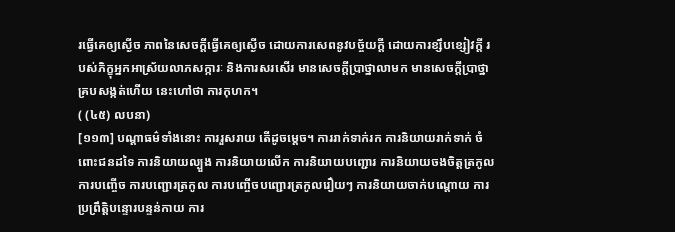រធ្វើគេឲ្យស្ងើច ភាពនៃសេចក្តីធ្វើគេឲ្យស្ងើច ដោយការសេពនូវបច្ច័យក្តី ដោយការខ្សឹបខ្សៀវក្តី របស់ភិក្ខុអ្នកអាស្រ័យលាភសក្ការៈ និងការសរសើរ មានសេចក្តីប្រាថ្នាលាមក មានសេចក្តីប្រាថ្នាគ្របសង្កត់ហើយ នេះហៅថា ការកុហក។
( (៤៥) លបនា)
[១១៣] បណ្តាធម៌ទាំងនោះ ការរួសរាយ តើដូចម្តេច។ ការរាក់ទាក់រក ការនិយាយរាក់ទាក់ ចំពោះជនដទៃ ការនិយាយល្បួង ការនិយាយលើក ការនិយាយបញ្ជោរ ការនិយាយចងចិត្តត្រកូល ការបញ្ចើច ការបញ្ជោរត្រកូល ការបញ្ចើចបញ្ជោរត្រកូលរឿយៗ ការនិយាយចាក់បណ្តោយ ការប្រព្រឹត្តិបន្ទោរបន្ទន់កាយ ការ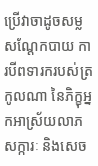ប្រើវាចាដូចសម្លសណ្តែកបាយ ការបីពទារករបស់ត្រកូលណា នៃភិក្ខុអ្នកអាស្រ័យលាភសក្ការៈ និងសេច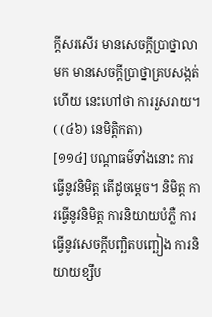ក្តីសរសើរ មានសេចក្តីប្រាថ្នាលាមក មានសេចក្តីប្រាថ្នាគ្របសង្កត់ហើយ នេះហៅថា ការរួសរាយ។
( (៤៦) នេមិត្តិកតា)
[១១៤] បណ្តាធម៌ទាំងនោះ ការធ្វើនូវនិមិត្ត តើដូចម្តេច។ និមិត្ត ការធ្វើនូវនិមិត្ត ការនិយាយបំភ្លឺ ការធ្វើនូវសេចក្តីបញ្ឆិតបញ្ឆៀង ការនិយាយខ្សឹប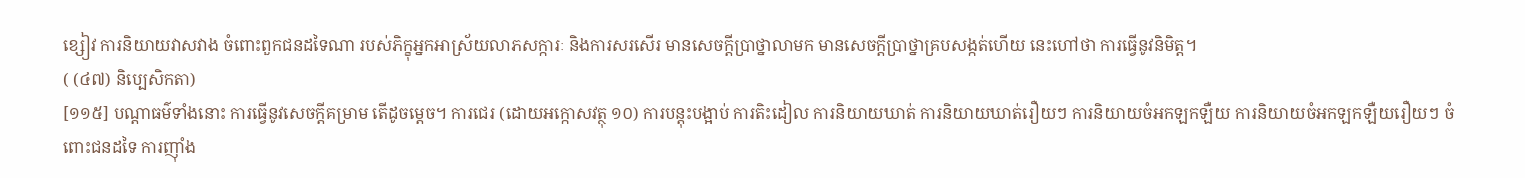ខ្សៀវ ការនិយាយវាសវាង ចំពោះពួកជនដទៃណា របស់ភិក្ខុអ្នកអាស្រ័យលាភសក្ការៈ និងការសរសើរ មានសេចក្តីប្រាថ្នាលាមក មានសេចក្តីប្រាថ្នាគ្របសង្កត់ហើយ នេះហៅថា ការធ្វើនូវនិមិត្ត។
( (៤៧) និប្បេសិកតា)
[១១៥] បណ្តាធម៌ទាំងនោះ ការធ្វើនូវសេចក្តីគម្រាម តើដូចម្តេច។ ការជេរ (ដោយអក្កោសវត្ថុ ១០) ការបន្តុះបង្អាប់ ការតិះដៀល ការនិយាយឃាត់ ការនិយាយឃាត់រឿយៗ ការនិយាយចំអកឡកឡឺយ ការនិយាយចំអកឡកឡឺយរឿយៗ ចំពោះជនដទៃ ការញ៉ាំង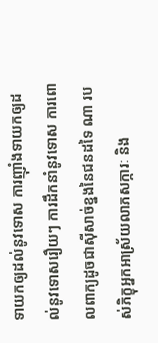ទាយកឲ្យដល់នូវទោស ការញ៉ាំងទាយកឲ្យដល់នូវទោសរឿយៗ ការដឹកនាំនូវទោស ការពោលពាក្យដូចជាស៊ីសាច់ខ្នងនៃជនដទៃ ណា របស់ភិក្ខុអ្នកអាស្រ័យលាភសក្ការៈ និង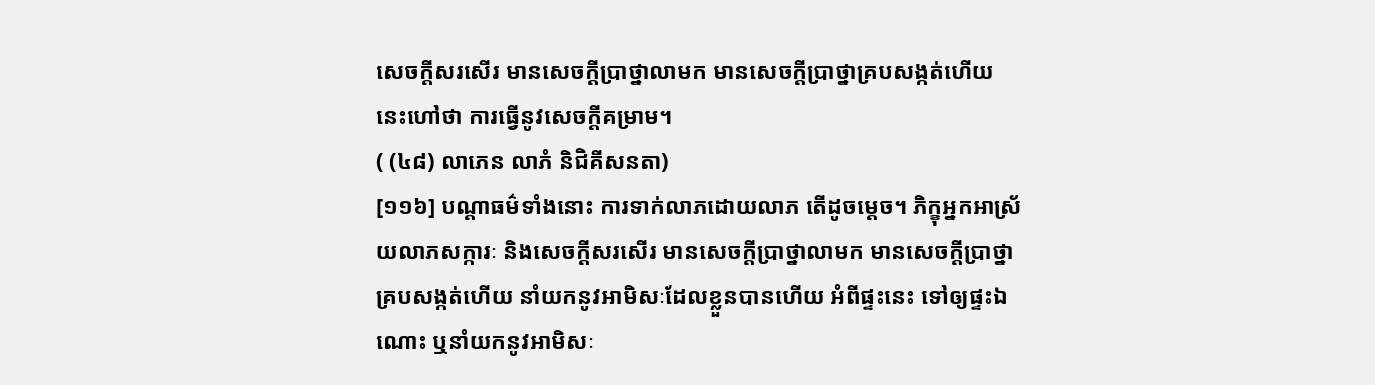សេចក្តីសរសើរ មានសេចក្តីប្រាថ្នាលាមក មានសេចក្តីប្រាថ្នាគ្របសង្កត់ហើយ នេះហៅថា ការធ្វើនូវសេចក្តីគម្រាម។
( (៤៨) លាភេន លាភំ និជិគីសនតា)
[១១៦] បណ្តាធម៌ទាំងនោះ ការទាក់លាភដោយលាភ តើដូចម្តេច។ ភិក្ខុអ្នកអាស្រ័យលាភសក្ការៈ និងសេចក្តីសរសើរ មានសេចក្តីប្រាថ្នាលាមក មានសេចក្តីប្រាថ្នាគ្របសង្កត់ហើយ នាំយកនូវអាមិសៈដែលខ្លួនបានហើយ អំពីផ្ទះនេះ ទៅឲ្យផ្ទះឯណោះ ឬនាំយកនូវអាមិសៈ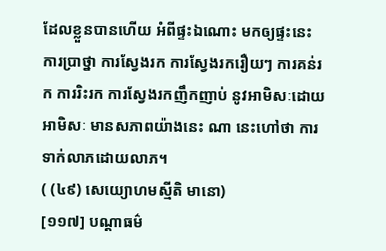ដែលខ្លួនបានហើយ អំពីផ្ទះឯណោះ មកឲ្យផ្ទះនេះ ការប្រាថ្នា ការស្វែងរក ការស្វែងរករឿយៗ ការគន់រក ការរិះរក ការស្វែងរកញឹកញាប់ នូវអាមិសៈដោយអាមិសៈ មានសភាពយ៉ាងនេះ ណា នេះហៅថា ការទាក់លាភដោយលាភ។
( (៤៩) សេយ្យោហមស្មីតិ មានោ)
[១១៧] បណ្តាធម៌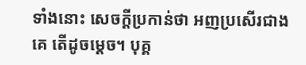ទាំងនោះ សេចក្តីប្រកាន់ថា អញប្រសើរជាងគេ តើដូចម្តេច។ បុគ្គ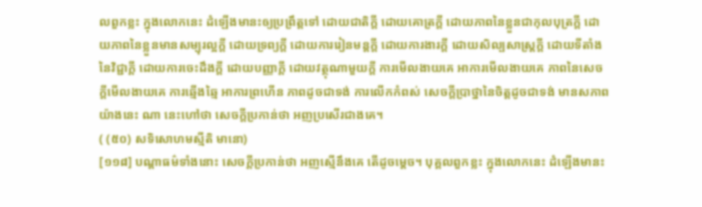លពួកខ្លះ ក្នុងលោកនេះ ដំឡើងមានះឲ្យប្រព្រឹត្តទៅ ដោយជាតិក្តី ដោយគោត្រក្តី ដោយភាពនៃខ្លួនជាកុលបុត្រក្តី ដោយភាពនៃខ្លួនមានសម្បុរល្អក្តី ដោយទ្រព្យក្តី ដោយការរៀនមន្តក្តី ដោយការងារក្តី ដោយសិល្បសាស្រ្តក្តី ដោយទីតាំងនៃវិជ្ជាក្តី ដោយការចេះដឹងក្តី ដោយបញ្ញាក្តី ដោយវត្ថុណាមួយក្តី ការមើលងាយគេ អាការមើលងាយគេ ភាពនៃសេចក្តីមើលងាយគេ ការឆ្មើងឆ្មៃ អាការព្រហើន ភាពដូចជាទង់ ការលើកកំពស់ សេចក្តីប្រាថ្នានៃចិត្តដូចជាទង់ មានសភាពយ៉ាងនេះ ណា នេះហៅថា សេចក្តីប្រកាន់ថា អញប្រសើរជាងគេ។
( (៥០) សទិសោហមស្មីតិ មានោ)
[១១៨] បណ្តាធម៌ទាំងនោះ សេចក្តីប្រកាន់ថា អញស្មើនឹងគេ តើដូចម្តេច។ បុគ្គលពួកខ្លះ ក្នុងលោកនេះ ដំឡើងមានះ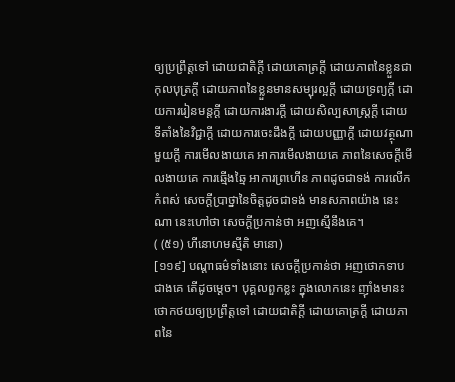ឲ្យប្រព្រឹត្តទៅ ដោយជាតិក្តី ដោយគោត្រក្តី ដោយភាពនៃខ្លួនជាកុលបុត្រក្តី ដោយភាពនៃខ្លួនមានសម្បុរល្អក្តី ដោយទ្រព្យក្តី ដោយការរៀនមន្តក្តី ដោយការងារក្តី ដោយសិល្បសាស្រ្តក្តី ដោយទីតាំងនៃវិជ្ជាក្តី ដោយការចេះដឹងក្តី ដោយបញ្ញាក្តី ដោយវត្ថុណាមួយក្តី ការមើលងាយគេ អាការមើលងាយគេ ភាពនៃសេចក្តីមើលងាយគេ ការឆ្មើងឆ្មៃ អាការព្រហើន ភាពដូចជាទង់ ការលើកកំពស់ សេចក្តីប្រាថ្នានៃចិត្តដូចជាទង់ មានសភាពយ៉ាង នេះណា នេះហៅថា សេចក្តីប្រកាន់ថា អញស្មើនឹងគេ។
( (៥១) ហីនោហមស្មីតិ មានោ)
[១១៩] បណ្តាធម៌ទាំងនោះ សេចក្តីប្រកាន់ថា អញថោកទាបជាងគេ តើដូចម្តេច។ បុគ្គលពួកខ្លះ ក្នុងលោកនេះ ញ៉ាំងមានះថោកថយឲ្យប្រព្រឹត្តទៅ ដោយជាតិក្តី ដោយគោត្រក្តី ដោយភាពនៃ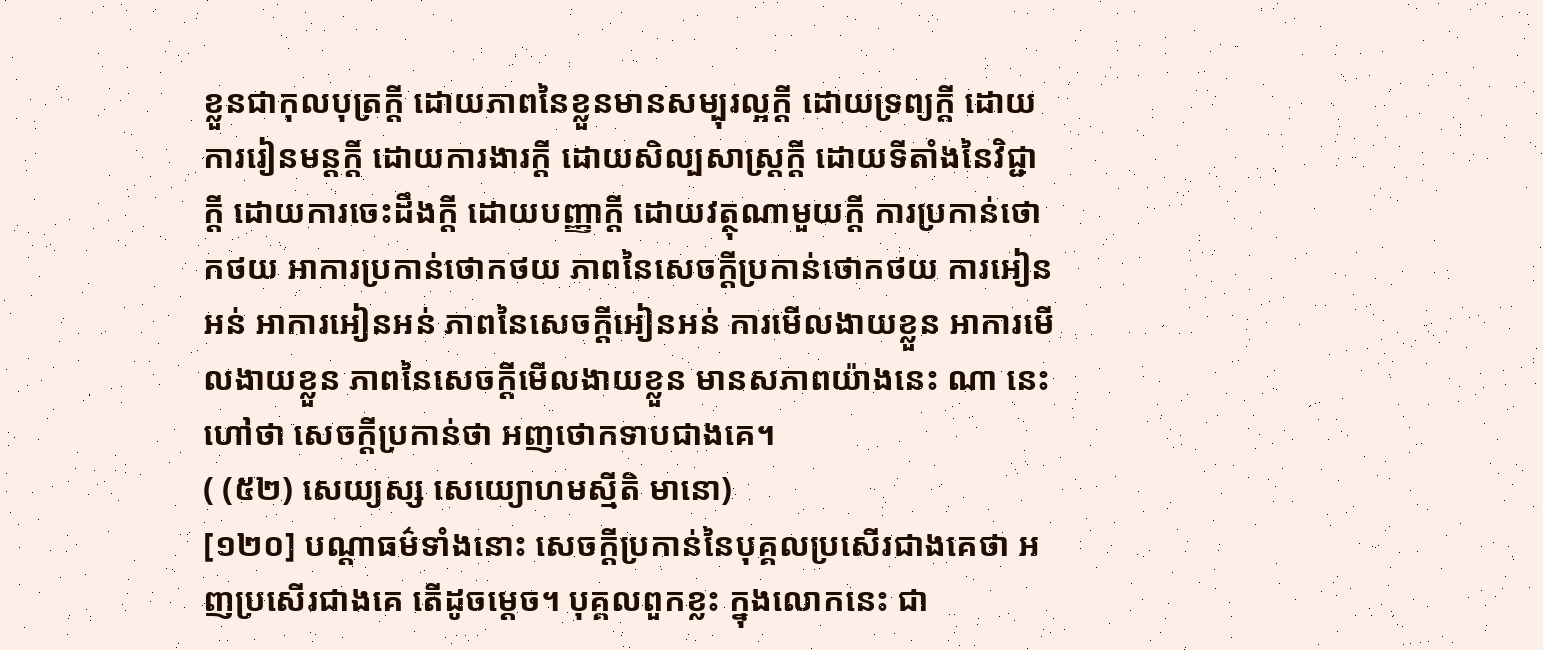ខ្លួនជាកុលបុត្រក្តី ដោយភាពនៃខ្លួនមានសម្បុរល្អក្តី ដោយទ្រព្យក្តី ដោយការរៀនមន្តក្តី ដោយការងារក្តី ដោយសិល្បសាស្រ្តក្តី ដោយទីតាំងនៃវិជ្ជាក្តី ដោយការចេះដឹងក្តី ដោយបញ្ញាក្តី ដោយវត្ថុណាមួយក្តី ការប្រកាន់ថោកថយ អាការប្រកាន់ថោកថយ ភាពនៃសេចក្តីប្រកាន់ថោកថយ ការអៀនអន់ អាការអៀនអន់ ភាពនៃសេចក្តីអៀនអន់ ការមើលងាយខ្លួន អាការមើលងាយខ្លួន ភាពនៃសេចក្តីមើលងាយខ្លួន មានសភាពយ៉ាងនេះ ណា នេះហៅថា សេចក្តីប្រកាន់ថា អញថោកទាបជាងគេ។
( (៥២) សេយ្យស្ស សេយ្យោហមស្មីតិ មានោ)
[១២០] បណ្តាធម៌ទាំងនោះ សេចក្តីប្រកាន់នៃបុគ្គលប្រសើរជាងគេថា អញប្រសើរជាងគេ តើដូចម្តេច។ បុគ្គលពួកខ្លះ ក្នុងលោកនេះ ជា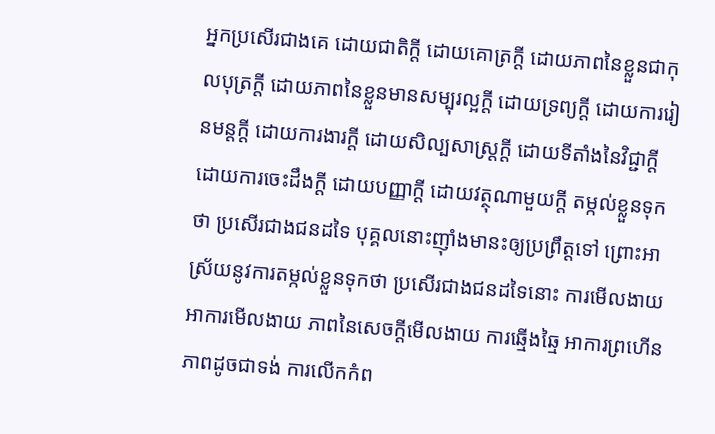អ្នកប្រសើរជាងគេ ដោយជាតិក្តី ដោយគោត្រក្តី ដោយភាពនៃខ្លួនជាកុលបុត្រក្តី ដោយភាពនៃខ្លួនមានសម្បុរល្អក្តី ដោយទ្រព្យក្តី ដោយការរៀនមន្តក្តី ដោយការងារក្តី ដោយសិល្បសាស្រ្តក្តី ដោយទីតាំងនៃវិជ្ជាក្តី ដោយការចេះដឹងក្តី ដោយបញ្ញាក្តី ដោយវត្ថុណាមួយក្តី តម្កល់ខ្លួនទុកថា ប្រសើរជាងជនដទៃ បុគ្គលនោះញ៉ាំងមានះឲ្យប្រព្រឹត្តទៅ ព្រោះអាស្រ័យនូវការតម្កល់ខ្លួនទុកថា ប្រសើរជាងជនដទៃនោះ ការមើលងាយ អាការមើលងាយ ភាពនៃសេចក្តីមើលងាយ ការឆ្មើងឆ្មៃ អាការព្រហើន ភាពដូចជាទង់ ការលើកកំព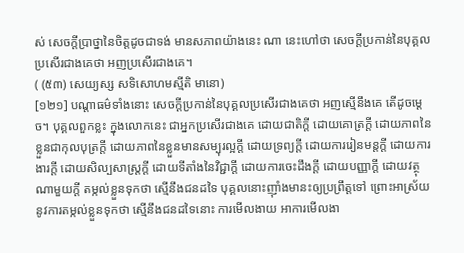ស់ សេចក្តីប្រាថ្នានៃចិត្តដូចជាទង់ មានសភាពយ៉ាងនេះ ណា នេះហៅថា សេចក្តីប្រកាន់នៃបុគ្គលប្រសើរជាងគេថា អញប្រសើរជាងគេ។
( (៥៣) សេយ្យស្ស សទិសោហមស្មីតិ មានោ)
[១២១] បណ្តាធម៌ទាំងនោះ សេចក្តីប្រកាន់នៃបុគ្គលប្រសើរជាងគេថា អញស្មើនឹងគេ តើដូចម្តេច។ បុគ្គលពួកខ្លះ ក្នុងលោកនេះ ជាអ្នកប្រសើរជាងគេ ដោយជាតិក្តី ដោយគោត្រក្តី ដោយភាពនៃខ្លួនជាកុលបុត្រក្តី ដោយភាពនៃខ្លួនមានសម្បុរល្អក្តី ដោយទ្រព្យក្តី ដោយការរៀនមន្តក្តី ដោយការងារក្តី ដោយសិល្បសាស្រ្តក្តី ដោយទីតាំងនៃវិជ្ជាក្តី ដោយការចេះដឹងក្តី ដោយបញ្ញាក្តី ដោយវត្ថុណាមួយក្តី តម្កល់ខ្លួនទុកថា ស្មើនឹងជនដទៃ បុគ្គលនោះញ៉ាំងមានះឲ្យប្រព្រឹត្តទៅ ព្រោះអាស្រ័យនូវការតម្កល់ខ្លួនទុកថា ស្មើនឹងជនដទៃនោះ ការមើលងាយ អាការមើលងា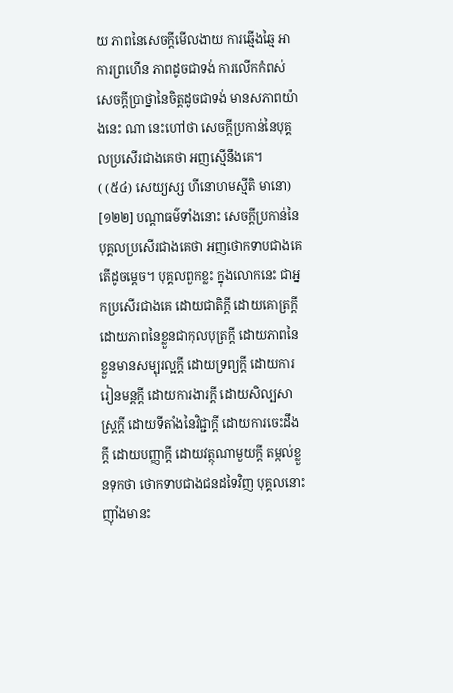យ ភាពនៃសេចក្តីមើលងាយ ការឆ្មើងឆ្មៃ អាការព្រហើន ភាពដូចជាទង់ ការលើកកំពស់ សេចក្តីប្រាថ្នានៃចិត្តដូចជាទង់ មានសភាពយ៉ាងនេះ ណា នេះហៅថា សេចក្តីប្រកាន់នៃបុគ្គលប្រសើរជាងគេថា អញស្មើនឹងគេ។
( (៥៤) សេយ្យស្ស ហីនោហមស្មីតិ មានោ)
[១២២] បណ្តាធម៌ទាំងនោះ សេចក្តីប្រកាន់នៃបុគ្គលប្រសើរជាងគេថា អញថោកទាបជាងគេ តើដូចម្តេច។ បុគ្គលពួកខ្លះ ក្នុងលោកនេះ ជាអ្នកប្រសើរជាងគេ ដោយជាតិក្តី ដោយគោត្រក្តី ដោយភាពនៃខ្លួនជាកុលបុត្រក្តី ដោយភាពនៃខ្លួនមានសម្បុរល្អក្តី ដោយទ្រព្យក្តី ដោយការរៀនមន្តក្តី ដោយការងារក្តី ដោយសិល្បសាស្រ្តក្តី ដោយទីតាំងនៃវិជ្ជាក្តី ដោយការចេះដឹងក្តី ដោយបញ្ញាក្តី ដោយវត្ថុណាមួយក្តី តម្កល់ខ្លួនទុកថា ថោកទាបជាងជនដទៃវិញ បុគ្គលនោះ ញ៉ាំងមានះ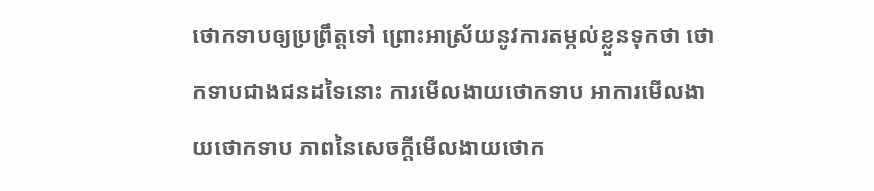ថោកទាបឲ្យប្រព្រឹត្តទៅ ព្រោះអាស្រ័យនូវការតម្កល់ខ្លួនទុកថា ថោកទាបជាងជនដទៃនោះ ការមើលងាយថោកទាប អាការមើលងាយថោកទាប ភាពនៃសេចក្តីមើលងាយថោក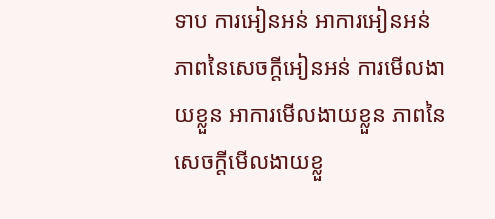ទាប ការអៀនអន់ អាការអៀនអន់ ភាពនៃសេចក្តីអៀនអន់ ការមើលងាយខ្លួន អាការមើលងាយខ្លួន ភាពនៃសេចក្តីមើលងាយខ្លួ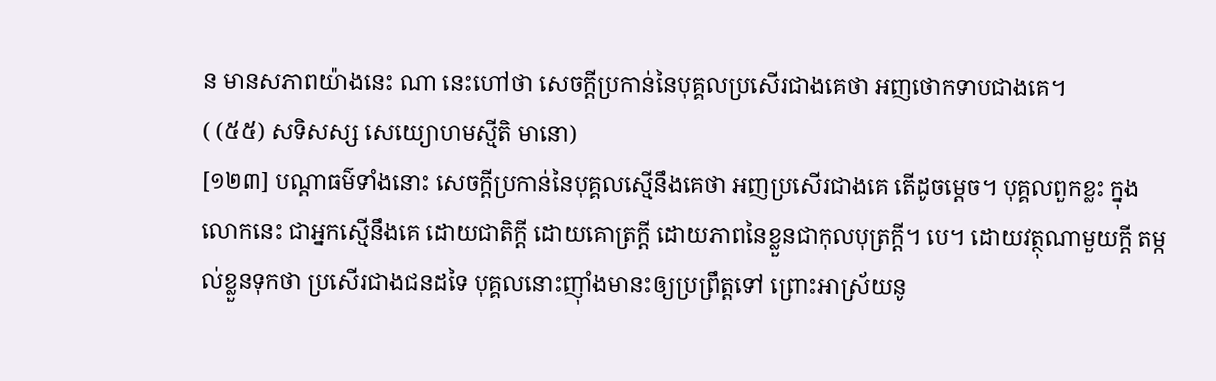ន មានសភាពយ៉ាងនេះ ណា នេះហៅថា សេចក្តីប្រកាន់នៃបុគ្គលប្រសើរជាងគេថា អញថោកទាបជាងគេ។
( (៥៥) សទិសស្ស សេយ្យោហមស្មីតិ មានោ)
[១២៣] បណ្តាធម៌ទាំងនោះ សេចក្តីប្រកាន់នៃបុគ្គលស្មើនឹងគេថា អញប្រសើរជាងគេ តើដូចម្តេច។ បុគ្គលពួកខ្លះ ក្នុងលោកនេះ ជាអ្នកស្មើនឹងគេ ដោយជាតិក្តី ដោយគោត្រក្តី ដោយភាពនៃខ្លួនជាកុលបុត្រក្តី។ បេ។ ដោយវត្ថុណាមួយក្តី តម្កល់ខ្លួនទុកថា ប្រសើរជាងជនដទៃ បុគ្គលនោះញ៉ាំងមានះឲ្យប្រព្រឹត្តទៅ ព្រោះអាស្រ័យនូ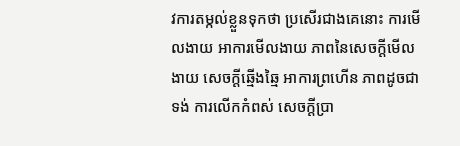វការតម្កល់ខ្លួនទុកថា ប្រសើរជាងគេនោះ ការមើលងាយ អាការមើលងាយ ភាពនៃសេចក្តីមើលងាយ សេចក្តីឆ្មើងឆ្មៃ អាការព្រហើន ភាពដូចជាទង់ ការលើកកំពស់ សេចក្តីប្រា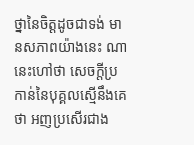ថ្នានៃចិត្តដូចជាទង់ មានសភាពយ៉ាងនេះ ណា នេះហៅថា សេចក្តីប្រកាន់នៃបុគ្គលស្មើនឹងគេថា អញប្រសើរជាង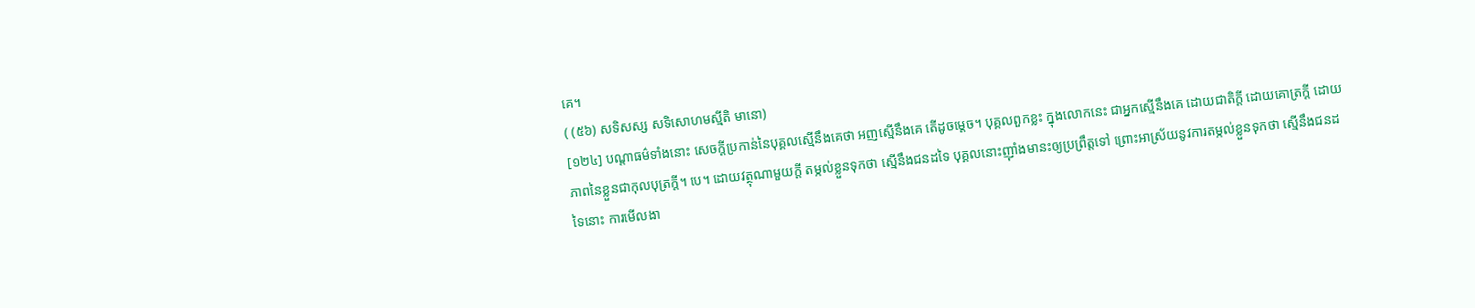គេ។
( (៥៦) សទិសស្ស សទិសោហមស្មីតិ មានោ)
[១២៤] បណ្តាធម៌ទាំងនោះ សេចក្តីប្រកាន់នៃបុគ្គលស្មើនឹងគេថា អញស្មើនឹងគេ តើដូចម្តេច។ បុគ្គលពួកខ្លះ ក្នុងលោកនេះ ជាអ្នកស្មើនឹងគេ ដោយជាតិក្តី ដោយគោត្រក្តី ដោយភាពនៃខ្លួនជាកុលបុត្រក្តី។ បេ។ ដោយវត្ថុណាមួយក្តី តម្កល់ខ្លួនទុកថា ស្មើនឹងជនដទៃ បុគ្គលនោះញ៉ាំងមានះឲ្យប្រព្រឹត្តទៅ ព្រោះអាស្រ័យនូវការតម្កល់ខ្លួនទុកថា ស្មើនឹងជនដទៃនោះ ការមើលងា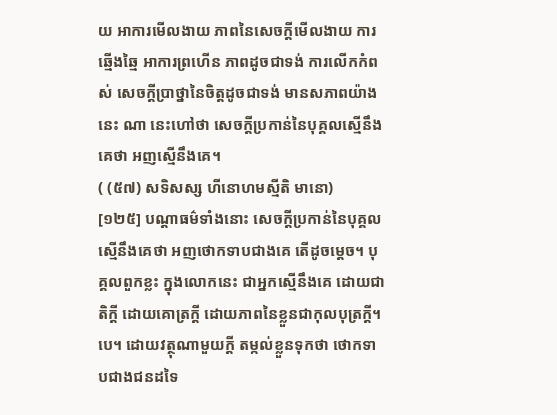យ អាការមើលងាយ ភាពនៃសេចក្តីមើលងាយ ការឆ្មើងឆ្មៃ អាការព្រហើន ភាពដូចជាទង់ ការលើកកំពស់ សេចក្តីប្រាថ្នានៃចិត្តដូចជាទង់ មានសភាពយ៉ាងនេះ ណា នេះហៅថា សេចក្តីប្រកាន់នៃបុគ្គលស្មើនឹងគេថា អញស្មើនឹងគេ។
( (៥៧) សទិសស្ស ហីនោហមស្មីតិ មានោ)
[១២៥] បណ្តាធម៌ទាំងនោះ សេចក្តីប្រកាន់នៃបុគ្គលស្មើនឹងគេថា អញថោកទាបជាងគេ តើដូចម្តេច។ បុគ្គលពួកខ្លះ ក្នុងលោកនេះ ជាអ្នកស្មើនឹងគេ ដោយជាតិក្តី ដោយគោត្រក្តី ដោយភាពនៃខ្លួនជាកុលបុត្រក្តី។ បេ។ ដោយវត្ថុណាមួយក្តី តម្កល់ខ្លួនទុកថា ថោកទាបជាងជនដទៃ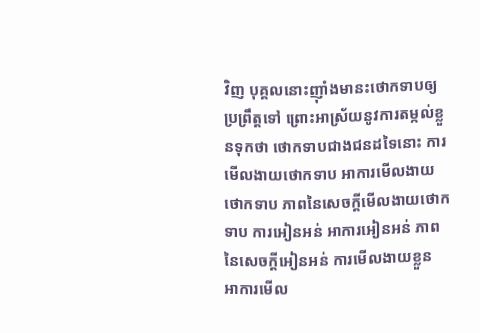វិញ បុគ្គលនោះញ៉ាំងមានះថោកទាបឲ្យប្រព្រឹត្តទៅ ព្រោះអាស្រ័យនូវការតម្កល់ខ្លួនទុកថា ថោកទាបជាងជនដទៃនោះ ការមើលងាយថោកទាប អាការមើលងាយថោកទាប ភាពនៃសេចក្តីមើលងាយថោកទាប ការអៀនអន់ អាការអៀនអន់ ភាពនៃសេចក្តីអៀនអន់ ការមើលងាយខ្លួន អាការមើល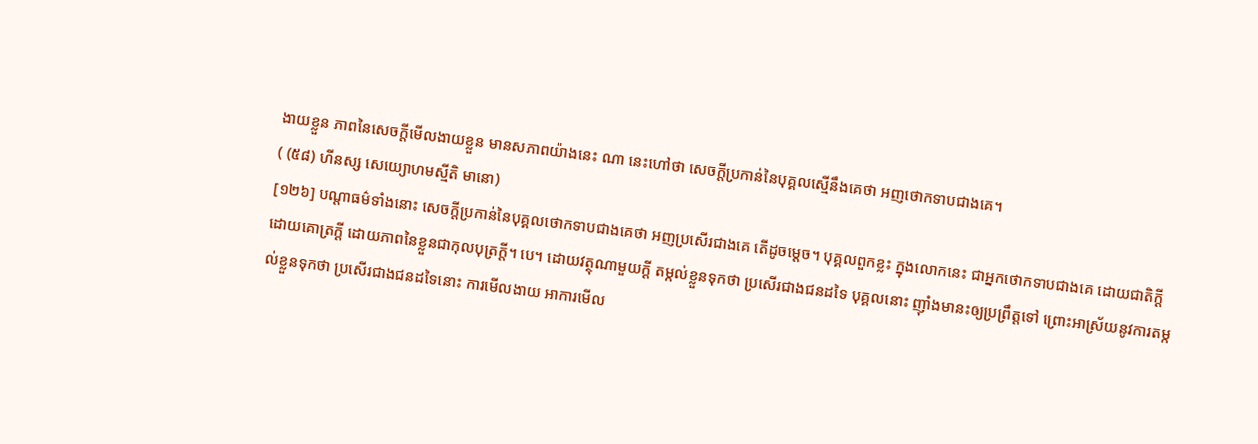ងាយខ្លួន ភាពនៃសេចក្តីមើលងាយខ្លួន មានសភាពយ៉ាងនេះ ណា នេះហៅថា សេចក្តីប្រកាន់នៃបុគ្គលស្មើនឹងគេថា អញថោកទាបជាងគេ។
( (៥៨) ហីនស្ស សេយ្យោហមស្មីតិ មានោ)
[១២៦] បណ្តាធម៌ទាំងនោះ សេចក្តីប្រកាន់នៃបុគ្គលថោកទាបជាងគេថា អញប្រសើរជាងគេ តើដូចម្តេច។ បុគ្គលពួកខ្លះ ក្នុងលោកនេះ ជាអ្នកថោកទាបជាងគេ ដោយជាតិក្តី ដោយគោត្រក្តី ដោយភាពនៃខ្លួនជាកុលបុត្រក្តី។ បេ។ ដោយវត្ថុណាមួយក្តី តម្កល់ខ្លួនទុកថា ប្រសើរជាងជនដទៃ បុគ្គលនោះ ញ៉ាំងមានះឲ្យប្រព្រឹត្តទៅ ព្រោះអាស្រ័យនូវការតម្កល់ខ្លួនទុកថា ប្រសើរជាងជនដទៃនោះ ការមើលងាយ អាការមើល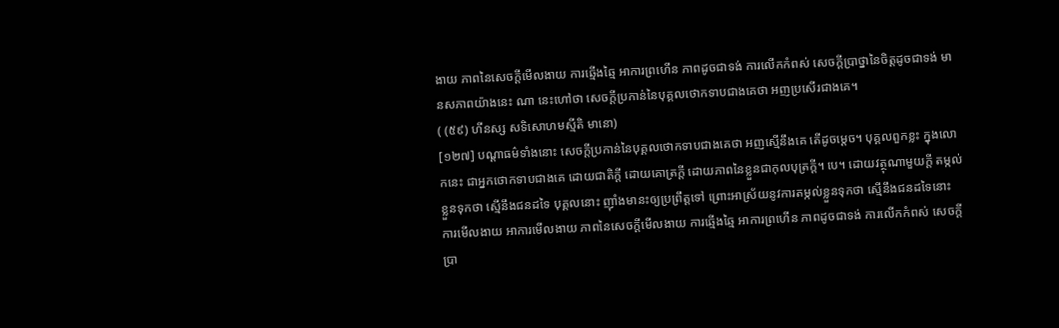ងាយ ភាពនៃសេចក្តីមើលងាយ ការឆ្មើងឆ្មៃ អាការព្រហើន ភាពដូចជាទង់ ការលើកកំពស់ សេចក្តីប្រាថ្នានៃចិត្តដូចជាទង់ មានសភាពយ៉ាងនេះ ណា នេះហៅថា សេចក្តីប្រកាន់នៃបុគ្គលថោកទាបជាងគេថា អញប្រសើរជាងគេ។
( (៥៩) ហីនស្ស សទិសោហមស្មីតិ មានោ)
[១២៧] បណ្តាធម៌ទាំងនោះ សេចក្តីប្រកាន់នៃបុគ្គលថោកទាបជាងគេថា អញស្មើនឹងគេ តើដូចម្តេច។ បុគ្គលពួកខ្លះ ក្នុងលោកនេះ ជាអ្នកថោកទាបជាងគេ ដោយជាតិក្តី ដោយគោត្រក្តី ដោយភាពនៃខ្លួនជាកុលបុត្រក្តី។ បេ។ ដោយវត្ថុណាមួយក្តី តម្កល់ខ្លួនទុកថា ស្មើនឹងជនដទៃ បុគ្គលនោះ ញ៉ាំងមានះឲ្យប្រព្រឹត្តទៅ ព្រោះអាស្រ័យនូវការតម្កល់ខ្លួនទុកថា ស្មើនឹងជនដទៃនោះ ការមើលងាយ អាការមើលងាយ ភាពនៃសេចក្តីមើលងាយ ការឆ្មើងឆ្មៃ អាការព្រហើន ភាពដូចជាទង់ ការលើកកំពស់ សេចក្តីប្រា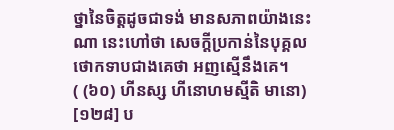ថ្នានៃចិត្តដូចជាទង់ មានសភាពយ៉ាងនេះ ណា នេះហៅថា សេចក្តីប្រកាន់នៃបុគ្គលថោកទាបជាងគេថា អញស្មើនឹងគេ។
( (៦០) ហីនស្ស ហីនោហមស្មីតិ មានោ)
[១២៨] ប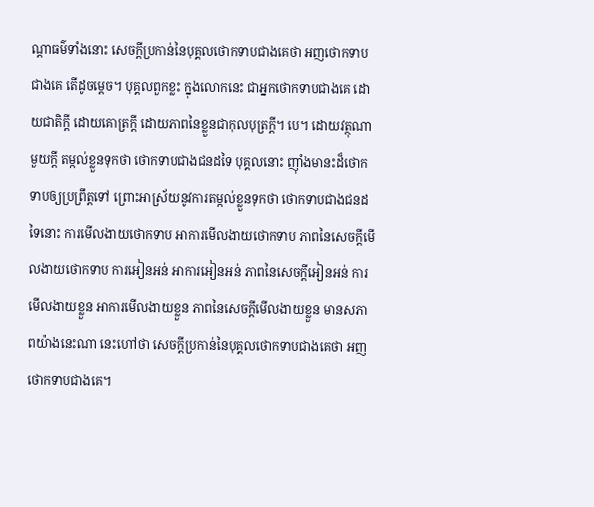ណ្តាធម៌ទាំងនោះ សេចក្តីប្រកាន់នៃបុគ្គលថោកទាបជាងគេថា អញថោកទាបជាងគេ តើដូចម្តេច។ បុគ្គលពួកខ្លះ ក្នុងលោកនេះ ជាអ្នកថោកទាបជាងគេ ដោយជាតិក្តី ដោយគោត្រក្តី ដោយភាពនៃខ្លួនជាកុលបុត្រក្តី។ បេ។ ដោយវត្ថុណាមួយក្តី តម្កល់ខ្លួនទុកថា ថោកទាបជាងជនដទៃ បុគ្គលនោះ ញ៉ាំងមានះដ៏ថោកទាបឲ្យប្រព្រឹត្តទៅ ព្រោះអាស្រ័យនូវការតម្កល់ខ្លួនទុកថា ថោកទាបជាងជនដទៃនោះ ការមើលងាយថោកទាប អាការមើលងាយថោកទាប ភាពនៃសេចក្តីមើលងាយថោកទាប ការអៀនអន់ អាការអៀនអន់ ភាពនៃសេចក្តីអៀនអន់ ការមើលងាយខ្លួន អាការមើលងាយខ្លួន ភាពនៃសេចក្តីមើលងាយខ្លួន មានសភាពយ៉ាងនេះណា នេះហៅថា សេចក្តីប្រកាន់នៃបុគ្គលថោកទាបជាងគេថា អញថោកទាបជាងគេ។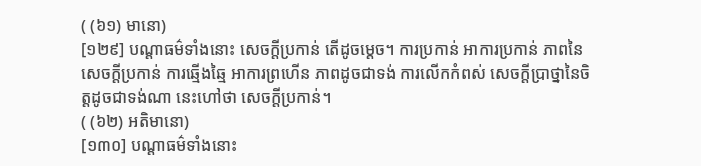( (៦១) មានោ)
[១២៩] បណ្តាធម៌ទាំងនោះ សេចក្តីប្រកាន់ តើដូចម្តេច។ ការប្រកាន់ អាការប្រកាន់ ភាពនៃសេចក្តីប្រកាន់ ការឆ្មើងឆ្មៃ អាការព្រហើន ភាពដូចជាទង់ ការលើកកំពស់ សេចក្តីប្រាថ្នានៃចិត្តដូចជាទង់ណា នេះហៅថា សេចក្តីប្រកាន់។
( (៦២) អតិមានោ)
[១៣០] បណ្តាធម៌ទាំងនោះ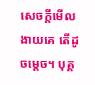សេចក្តីមើលងាយគេ តើដូចម្តេច។ បុគ្គ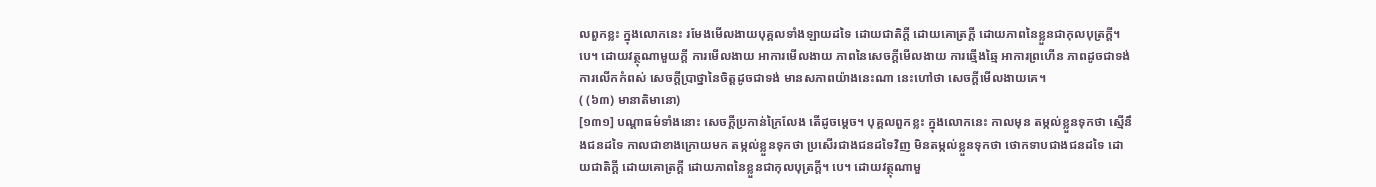លពួកខ្លះ ក្នុងលោកនេះ រមែងមើលងាយបុគ្គលទាំងឡាយដទៃ ដោយជាតិក្តី ដោយគោត្រក្តី ដោយភាពនៃខ្លួនជាកុលបុត្រក្តី។ បេ។ ដោយវត្ថុណាមួយក្តី ការមើលងាយ អាការមើលងាយ ភាពនៃសេចក្តីមើលងាយ ការឆ្មើងឆ្មៃ អាការព្រហើន ភាពដូចជាទង់ ការលើកកំពស់ សេចក្តីប្រាថ្នានៃចិត្តដូចជាទង់ មានសភាពយ៉ាងនេះណា នេះហៅថា សេចក្តីមើលងាយគេ។
( (៦៣) មានាតិមានោ)
[១៣១] បណ្តាធម៌ទាំងនោះ សេចក្តីប្រកាន់ក្រៃលែង តើដូចម្តេច។ បុគ្គលពួកខ្លះ ក្នុងលោកនេះ កាលមុន តម្កល់ខ្លួនទុកថា ស្មើនឹងជនដទៃ កាលជាខាងក្រោយមក តម្កល់ខ្លួនទុកថា ប្រសើរជាងជនដទៃវិញ មិនតម្កល់ខ្លួនទុកថា ថោកទាបជាងជនដទៃ ដោយជាតិក្តី ដោយគោត្រក្តី ដោយភាពនៃខ្លួនជាកុលបុត្រក្តី។ បេ។ ដោយវត្ថុណាមួ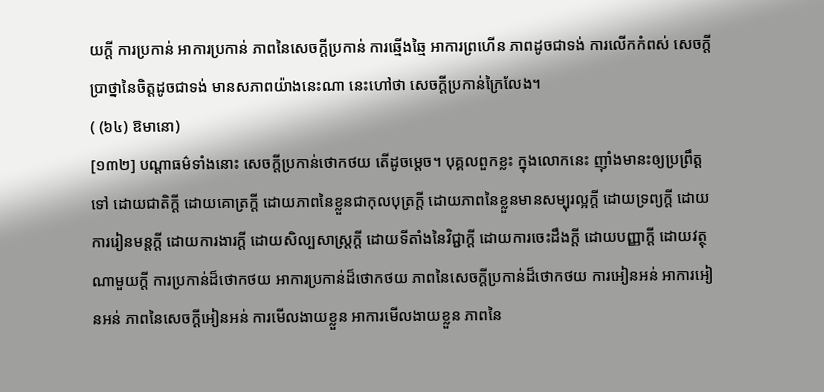យក្តី ការប្រកាន់ អាការប្រកាន់ ភាពនៃសេចក្តីប្រកាន់ ការឆ្មើងឆ្មៃ អាការព្រហើន ភាពដូចជាទង់ ការលើកកំពស់ សេចក្តីប្រាថ្នានៃចិត្តដូចជាទង់ មានសភាពយ៉ាងនេះណា នេះហៅថា សេចក្តីប្រកាន់ក្រៃលែង។
( (៦៤) ឱមានោ)
[១៣២] បណ្តាធម៌ទាំងនោះ សេចក្តីប្រកាន់ថោកថយ តើដូចម្តេច។ បុគ្គលពួកខ្លះ ក្នុងលោកនេះ ញ៉ាំងមានះឲ្យប្រព្រឹត្តទៅ ដោយជាតិក្តី ដោយគោត្រក្តី ដោយភាពនៃខ្លួនជាកុលបុត្រក្តី ដោយភាពនៃខ្លួនមានសម្បុរល្អក្តី ដោយទ្រព្យក្តី ដោយការរៀនមន្តក្តី ដោយការងារក្តី ដោយសិល្បសាស្រ្តក្តី ដោយទីតាំងនៃវិជ្ជាក្តី ដោយការចេះដឹងក្តី ដោយបញ្ញាក្តី ដោយវត្ថុណាមួយក្តី ការប្រកាន់ដ៏ថោកថយ អាការប្រកាន់ដ៏ថោកថយ ភាពនៃសេចក្តីប្រកាន់ដ៏ថោកថយ ការអៀនអន់ អាការអៀនអន់ ភាពនៃសេចក្តីអៀនអន់ ការមើលងាយខ្លួន អាការមើលងាយខ្លួន ភាពនៃ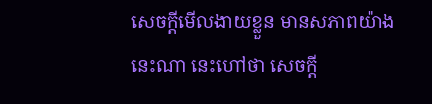សេចក្តីមើលងាយខ្លួន មានសភាពយ៉ាងនេះណា នេះហៅថា សេចក្តី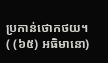ប្រកាន់ថោកថយ។
( (៦៥) អធិមានោ)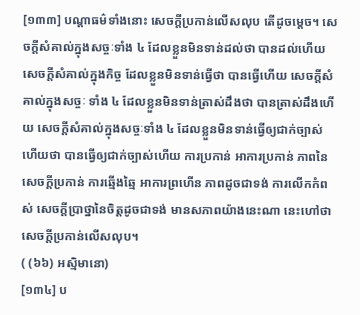[១៣៣] បណ្តាធម៌ទាំងនោះ សេចក្តីប្រកាន់លើសលុប តើដូចម្តេច។ សេចក្តីសំគាល់ក្នុងសច្ចៈទាំង ៤ ដែលខ្លួនមិនទាន់ដល់ថា បានដល់ហើយ សេចក្តីសំគាល់ក្នុងកិច្ច ដែលខ្លួនមិនទាន់ធ្វើថា បានធ្វើហើយ សេចក្តីសំគាល់ក្នុងសច្ចៈ ទាំង ៤ ដែលខ្លួនមិនទាន់ត្រាស់ដឹងថា បានត្រាស់ដឹងហើយ សេចក្តីសំគាល់ក្នុងសច្ចៈទាំង ៤ ដែលខ្លួនមិនទាន់ធ្វើឲ្យជាក់ច្បាស់ហើយថា បានធ្វើឲ្យជាក់ច្បាស់ហើយ ការប្រកាន់ អាការប្រកាន់ ភាពនៃសេចក្តីប្រកាន់ ការឆ្មើងឆ្មៃ អាការព្រហើន ភាពដូចជាទង់ ការលើកកំពស់ សេចក្តីប្រាថ្នានៃចិត្តដូចជាទង់ មានសភាពយ៉ាងនេះណា នេះហៅថា សេចក្តីប្រកាន់លើសលុប។
( (៦៦) អស្មិមានោ)
[១៣៤] ប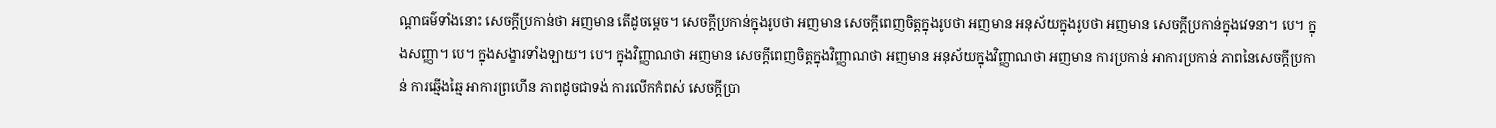ណ្តាធម៌ទាំងនោះ សេចក្តីប្រកាន់ថា អញមាន តើដូចម្តេច។ សេចក្តីប្រកាន់ក្នុងរូបថា អញមាន សេចក្តីពេញចិត្តក្នុងរូបថា អញមាន អនុស័យក្នុងរូបថា អញមាន សេចក្តីប្រកាន់ក្នុងវេទនា។ បេ។ ក្នុងសញ្ញា។ បេ។ ក្នុងសង្ខារទាំងឡាយ។ បេ។ ក្នុងវិញ្ញាណថា អញមាន សេចក្តីពេញចិត្តក្នុងវិញ្ញាណថា អញមាន អនុស័យក្នុងវិញ្ញាណថា អញមាន ការប្រកាន់ អាការប្រកាន់ ភាពនៃសេចក្តីប្រកាន់ ការឆ្មើងឆ្មៃ អាការព្រហើន ភាពដូចជាទង់ ការលើកកំពស់ សេចក្តីប្រា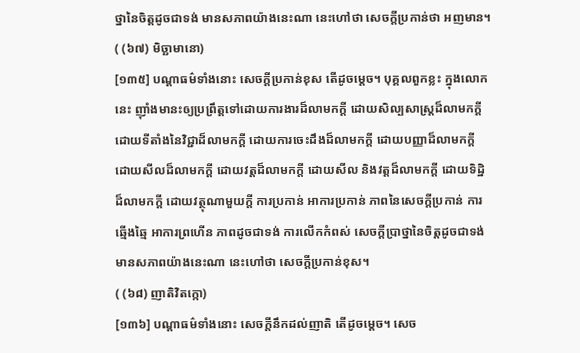ថ្នានៃចិត្តដូចជាទង់ មានសភាពយ៉ាងនេះណា នេះហៅថា សេចក្តីប្រកាន់ថា អញមាន។
( (៦៧) មិច្ឆាមានោ)
[១៣៥] បណ្តាធម៌ទាំងនោះ សេចក្តីប្រកាន់ខុស តើដូចម្តេច។ បុគ្គលពួកខ្លះ ក្នុងលោកនេះ ញ៉ាំងមានះឲ្យប្រព្រឹត្តទៅដោយការងារដ៏លាមកក្តី ដោយសិល្បសាស្រ្តដ៏លាមកក្តី ដោយទីតាំងនៃវិជ្ជាដ៏លាមកក្តី ដោយការចេះដឹងដ៏លាមកក្តី ដោយបញ្ញាដ៏លាមកក្តី ដោយសីលដ៏លាមកក្តី ដោយវត្តដ៏លាមកក្តី ដោយសីល និងវត្តដ៏លាមកក្តី ដោយទិដ្ឋិដ៏លាមកក្តី ដោយវត្ថុណាមួយក្តី ការប្រកាន់ អាការប្រកាន់ ភាពនៃសេចក្តីប្រកាន់ ការឆ្មើងឆ្មៃ អាការព្រហើន ភាពដូចជាទង់ ការលើកកំពស់ សេចក្តីប្រាថ្នានៃចិត្តដូចជាទង់ មានសភាពយ៉ាងនេះណា នេះហៅថា សេចក្តីប្រកាន់ខុស។
( (៦៨) ញាតិវិតក្កោ)
[១៣៦] បណ្តាធម៌ទាំងនោះ សេចក្តីនឹកដល់ញាតិ តើដូចម្តេច។ សេច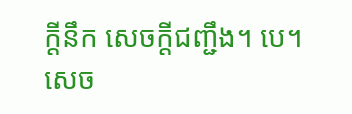ក្តីនឹក សេចក្តីជញ្ជឹង។ បេ។ សេច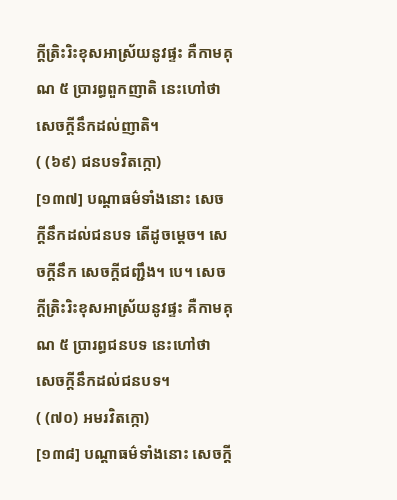ក្តីត្រិះរិះខុសអាស្រ័យនូវផ្ទះ គឺកាមគុណ ៥ ប្រារព្ធពួកញាតិ នេះហៅថា សេចក្តីនឹកដល់ញាតិ។
( (៦៩) ជនបទវិតក្កោ)
[១៣៧] បណ្តាធម៌ទាំងនោះ សេចក្តីនឹកដល់ជនបទ តើដូចម្តេច។ សេចក្តីនឹក សេចក្តីជញ្ជឹង។ បេ។ សេចក្តីត្រិះរិះខុសអាស្រ័យនូវផ្ទះ គឺកាមគុណ ៥ ប្រារព្ធជនបទ នេះហៅថា សេចក្តីនឹកដល់ជនបទ។
( (៧០) អមរវិតក្កោ)
[១៣៨] បណ្តាធម៌ទាំងនោះ សេចក្តី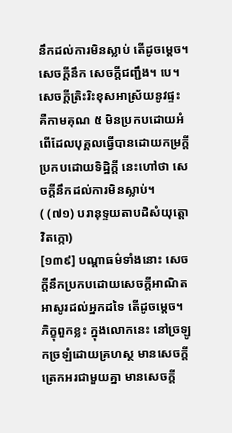នឹកដល់ការមិនស្លាប់ តើដូចម្តេច។ សេចក្តីនឹក សេចក្តីជញ្ជឹង។ បេ។ សេចក្តីត្រិះរិះខុសអាស្រ័យនូវផ្ទះ គឺកាមគុណ ៥ មិនប្រកបដោយអំពើដែលបុគ្គលធ្វើបានដោយកម្រក្តី ប្រកបដោយទិដ្ឋិក្តី នេះហៅថា សេចក្តីនឹកដល់ការមិនស្លាប់។
( (៧១) បរានុទ្ទយតាបដិសំយុត្តោ វិតក្កោ)
[១៣៩] បណ្តាធម៌ទាំងនោះ សេចក្តីនឹកប្រកបដោយសេចក្តីអាណិតអាសូរដល់អ្នកដទៃ តើដូចម្តេច។ ភិក្ខុពួកខ្លះ ក្នុងលោកនេះ នៅច្រឡូកច្រឡំដោយគ្រហស្ថ មានសេចក្តីត្រេកអរជាមួយគ្នា មានសេចក្តី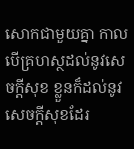សោកជាមួយគ្នា កាលបើគ្រហស្ថដល់នូវសេចក្តីសុខ ខ្លួនក៏ដល់នូវសេចក្តីសុខដែរ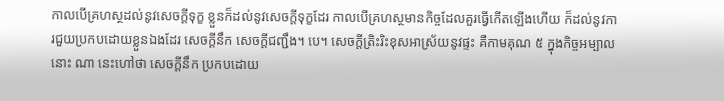កាលបើគ្រហស្ថដល់នូវសេចក្តីទុក្ខ ខ្លួនក៏ដល់នូវសេចក្តីទុក្ខដែរ កាលបើគ្រហស្ថមានកិច្ចដែលគួរធ្វើកើតឡើងហើយ ក៏ដល់នូវការជួយប្រកបដោយខ្លួនឯងដែរ សេចក្តីនឹក សេចក្តីជញ្ជឹង។ បេ។ សេចក្តីត្រិះរិះខុសអាស្រ័យនូវផ្ទះ គឺកាមគុណ ៥ ក្នុងកិច្ចអម្បាលនោះ ណា នេះហៅថា សេចក្តីនឹក ប្រកបដោយ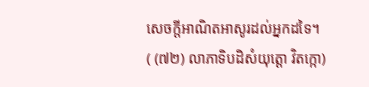សេចក្តីអាណិតអាសូរដល់អ្នកដទៃ។
( (៧២) លាភាទិបដិសំយុត្តោ វិតក្កោ)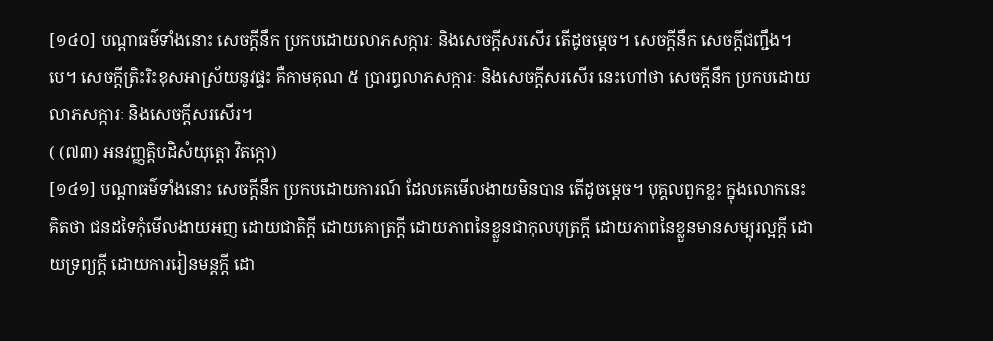[១៤០] បណ្តាធម៌ទាំងនោះ សេចក្តីនឹក ប្រកបដោយលាភសក្ការៈ និងសេចក្តីសរសើរ តើដូចម្តេច។ សេចក្តីនឹក សេចក្តីជញ្ជឹង។ បេ។ សេចក្តីត្រិះរិះខុសអាស្រ័យនូវផ្ទះ គឺកាមគុណ ៥ ប្រារព្ធលាភសក្ការៈ និងសេចក្តីសរសើរ នេះហៅថា សេចក្តីនឹក ប្រកបដោយលាភសក្ការៈ និងសេចក្តីសរសើរ។
( (៧៣) អនវញ្ញត្តិបដិសំយុត្តោ វិតក្កោ)
[១៤១] បណ្តាធម៌ទាំងនោះ សេចក្តីនឹក ប្រកបដោយការណ៍ ដែលគេមើលងាយមិនបាន តើដូចម្តេច។ បុគ្គលពួកខ្លះ ក្នុងលោកនេះ គិតថា ជនដទៃកុំមើលងាយអញ ដោយជាតិក្តី ដោយគោត្រក្តី ដោយភាពនៃខ្លួនជាកុលបុត្រក្តី ដោយភាពនៃខ្លួនមានសម្បុរល្អក្តី ដោយទ្រព្យក្តី ដោយការរៀនមន្តក្តី ដោ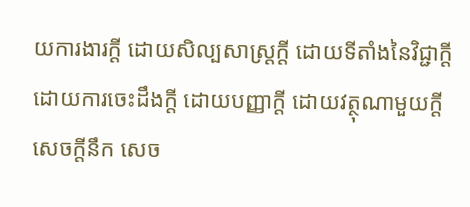យការងារក្តី ដោយសិល្បសាស្រ្តក្តី ដោយទីតាំងនៃវិជ្ជាក្តី ដោយការចេះដឹងក្តី ដោយបញ្ញាក្តី ដោយវត្ថុណាមួយក្តី សេចក្តីនឹក សេច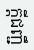ក្តីជញ្ជឹ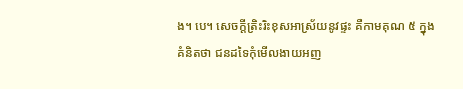ង។ បេ។ សេចក្តីត្រិះរិះខុសអាស្រ័យនូវផ្ទះ គឺកាមគុណ ៥ ក្នុងគំនិតថា ជនដទៃកុំមើលងាយអញ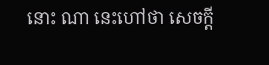នោះ ណា នេះហៅថា សេចក្តី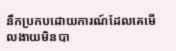នឹកប្រកបដោយការណ៍ដែលគេមើលងាយមិនបា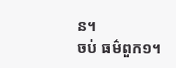ន។
ចប់ ធម៌ពួក១។